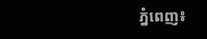ភ្នំពេញ៖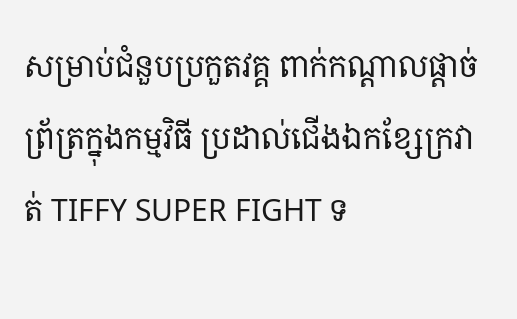សម្រាប់ជំនួបប្រកួតវគ្គ ពាក់កណ្ដាលផ្ដាច់ព្រ័ត្រក្នុងកម្មវិធី ប្រដាល់ជើងឯកខ្សែក្រវាត់ TIFFY SUPER FIGHT ទ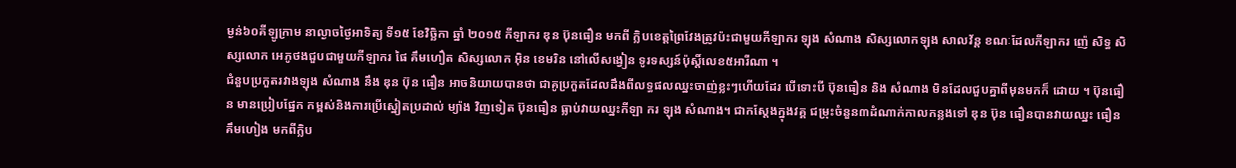ម្ងន់៦០គីឡូក្រាម នាល្ងាចថ្ងៃអាទិត្យ ទី១៥ ខែវិច្ឆិកា ឆ្នាំ ២០១៥ កីឡាករ ឌុន ប៊ុនធឿន មកពី ក្លិបខេត្ដព្រៃវែងត្រូវប៉ះជាមួយកីឡាករ ឡុង សំណាង សិស្សលោកឡុង សាលវ័ន្ដ ខណៈដែលកីឡាករ ញ៉េ សិទ្ធ សិស្សលោក អេភូថងជួបជាមួយកីឡាករ ផៃ គឹមហឿត សិស្សលោក អ៊ិន ខេមរិន នៅលើសង្វៀន ទូរទស្សន៍ប៉ុស្ដិ៍លេខ៥អារីណា ។
ជំនួបប្រកួតរវាងឡុង សំណាង នឹង ឌុន ប៊ុន ធឿន អាចនិយាយបានថា ជាគូប្រកួតដែលដឹងពីលទ្ធផលឈ្នះចាញ់ខ្លះៗហើយដែរ បើទោះបី ប៊ុនធឿន និង សំណាង មិនដែលជួបគ្នាពីមុនមកក៏ ដោយ ។ ប៊ុនធឿន មានប្រៀបផ្នែក កម្ពស់និងការប្រើស្នៀតប្រដាល់ ម្យ៉ាង វិញទៀត ប៊ុនធឿន ធ្លាប់វាយឈ្នះកីឡា ករ ឡុង សំណាង។ ជាកស្ដែងក្នុងវគ្គ ជម្រុះចំនួន៣ដំណាក់កាលកន្លងទៅ ឌុន ប៊ុន ធឿនបានវាយឈ្នះ ធឿន គឹមហៀង មកពីក្លិប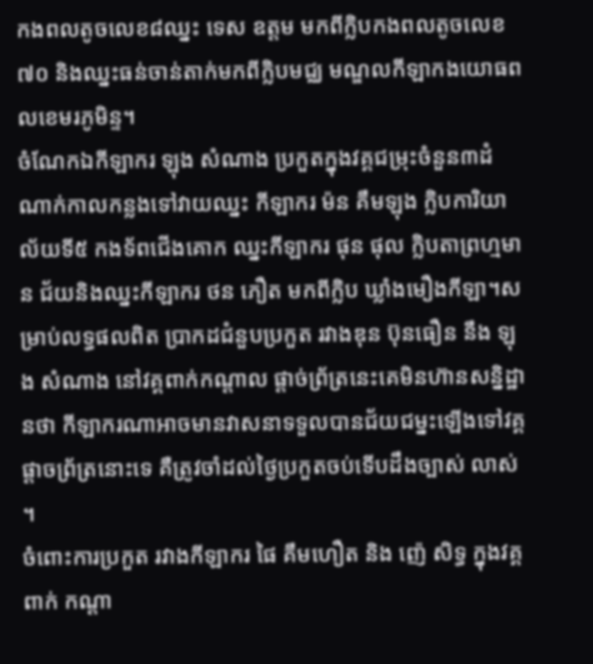កងពលតូចលេខ៨ឈ្នះ ទេស ឧត្ដម មកពីក្លិបកងពលតូចលេខ៧០ និងឈ្នះធន់ចាន់តាក់មកពីក្លិបមជ្ឈ មណ្ឌលកីឡាកងយោធពលខេមរភូមិន្ទ។
ចំណែកឯកីឡាករ ឡុង សំណាង ប្រកួតក្នុងវគ្គជម្រុះចំនួន៣ដំណាក់កាលកន្លងទៅវាយឈ្នះ កីឡាករ ម៉ន គឹមឡុង ក្លិបការិយាល័យទី៥ កងទ័ពជើងគោក ឈ្នះកីឡាករ ផុន ផុល ក្លិបតាព្រហ្មមាន ជ័យនិងឈ្នះកីឡាករ ថន ភឿត មកពីក្លិប ឃ្លាំងមឿងកីឡា។សម្រាប់លទ្ធផលពិត ប្រាកដជំនួបប្រកួត រវាងឌុន ប៊ុនធឿន នឹង ឡុង សំណាង នៅវគ្គពាក់កណ្ដាល ផ្ដាច់ព្រ័ត្រនេះគេមិនហ៊ានសន្និដ្ឋានថា កីឡាករណាអាចមានវាសនាទទួលបានជ័យជម្នះឡើងទៅវគ្គ ផ្ដាចព្រ័ត្រនោះទេ គឺត្រូវចាំដល់ថ្ងៃប្រកួតចប់ទើបដឹងច្បាស់ លាស់ ។
ចំពោះការប្រកួត រវាងកីឡាករ ផៃ គឹមហឿត និង ញ៉េ សិទ្ធ ក្នុងវគ្គពាក់ កណ្ដា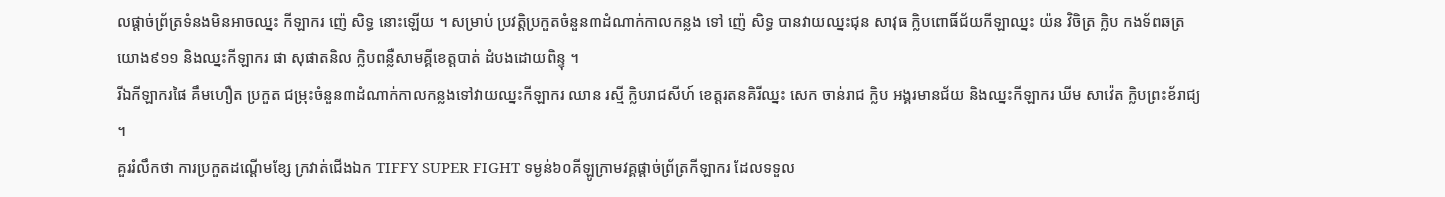លផ្ដាច់ព្រ័ត្រទំនងមិនអាចឈ្នះ កីឡាករ ញ៉េ សិទ្ធ នោះឡើយ ។ សម្រាប់ ប្រវត្ដិប្រកួតចំនួន៣ដំណាក់កាលកន្លង ទៅ ញ៉េ សិទ្ធ បានវាយឈ្នះជុន សាវុធ ក្លិបពោធិ៍ជ័យកីឡាឈ្នះ យ៉ន វិចិត្រ ក្លិប កងទ័ពឆត្រយោង៩១១ និងឈ្នះកីឡាករ ផា សុផាតនិល ក្លិបពន្លឺសាមគ្គីខេត្ដបាត់ ដំបងដោយពិន្ទុ ។
រីឯកីឡាករផៃ គឹមហឿត ប្រកួត ជម្រុះចំនួន៣ដំណាក់កាលកន្លងទៅវាយឈ្នះកីឡាករ ឈាន រស្មី ក្លិបរាជសីហ៍ ខេត្ដរតនគិរីឈ្នះ សេក ចាន់រាជ ក្លិប អង្គរមានជ័យ និងឈ្នះកីឡាករ ឃីម សាវ៉េត ក្លិបព្រះខ័រាជ្យ ។
គួររំលឹកថា ការប្រកួតដណ្ដើមខ្សែ ក្រវាត់ជើងឯក TIFFY SUPER FIGHT ទម្ងន់៦០គីឡូក្រាមវគ្គផ្ដាច់ព្រ័ត្រកីឡាករ ដែលទទួល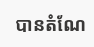បានតំណែ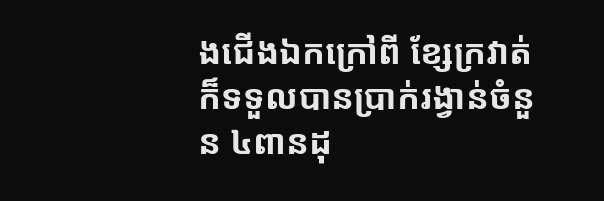ងជើងឯកក្រៅពី ខ្សែក្រវាត់ក៏ទទួលបានប្រាក់រង្វាន់ចំនួន ៤ពានដុ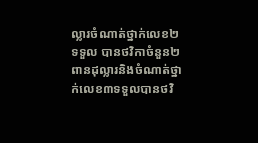ល្លារចំណាត់ថ្នាក់លេខ២ទទួល បានថវិកាចំនួន២ពានដុល្លារនិងចំណាត់ថ្នាក់លេខ៣ទទួលបានថវិ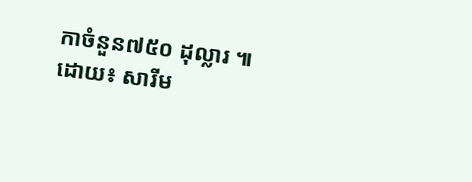កាចំនួន៧៥០ ដុល្លារ ៕
ដោយ៖ សារីម